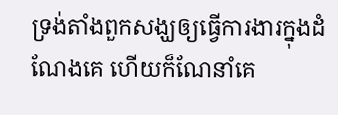ទ្រង់តាំងពួកសង្ឃឲ្យធ្វើការងារក្នុងដំណែងគេ ហើយក៏ណែនាំគេ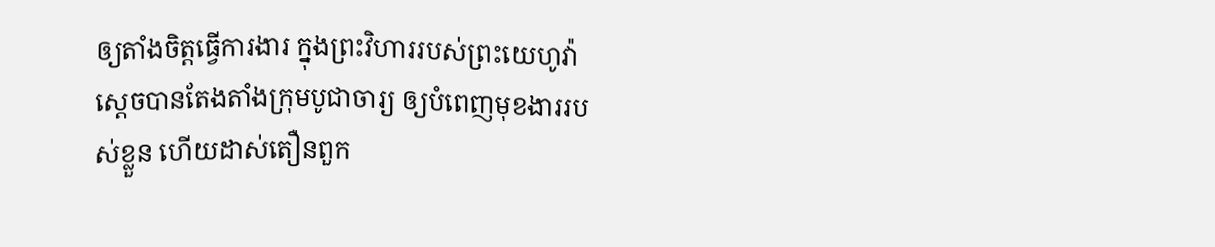ឲ្យតាំងចិត្តធ្វើការងារ ក្នុងព្រះវិហាររបស់ព្រះយេហូវ៉ា
ស្ដេចបានតែងតាំងក្រុមបូជាចារ្យ ឲ្យបំពេញមុខងាររបស់ខ្លួន ហើយដាស់តឿនពួក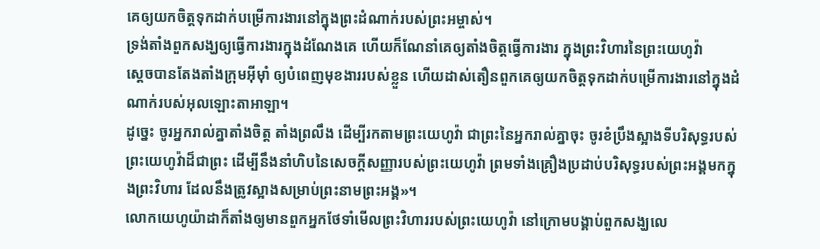គេឲ្យយកចិត្តទុកដាក់បម្រើការងារនៅក្នុងព្រះដំណាក់របស់ព្រះអម្ចាស់។
ទ្រង់តាំងពួកសង្ឃឲ្យធ្វើការងារក្នុងដំណែងគេ ហើយក៏ណែនាំគេឲ្យតាំងចិត្តធ្វើការងារ ក្នុងព្រះវិហារនៃព្រះយេហូវ៉ា
ស្តេចបានតែងតាំងក្រុមអ៊ីមុាំ ឲ្យបំពេញមុខងាររបស់ខ្លួន ហើយដាស់តឿនពួកគេឲ្យយកចិត្តទុកដាក់បម្រើការងារនៅក្នុងដំណាក់របស់អុលឡោះតាអាឡា។
ដូច្នេះ ចូរអ្នករាល់គ្នាតាំងចិត្ត តាំងព្រលឹង ដើម្បីរកតាមព្រះយេហូវ៉ា ជាព្រះនៃអ្នករាល់គ្នាចុះ ចូរខំប្រឹងស្អាងទីបរិសុទ្ធរបស់ព្រះយេហូវ៉ាដ៏ជាព្រះ ដើម្បីនឹងនាំហិបនៃសេចក្ដីសញ្ញារបស់ព្រះយេហូវ៉ា ព្រមទាំងគ្រឿងប្រដាប់បរិសុទ្ធរបស់ព្រះអង្គមកក្នុងព្រះវិហារ ដែលនឹងត្រូវស្អាងសម្រាប់ព្រះនាមព្រះអង្គ»។
លោកយេហូយ៉ាដាក៏តាំងឲ្យមានពួកអ្នកថែទាំមើលព្រះវិហាររបស់ព្រះយេហូវ៉ា នៅក្រោមបង្គាប់ពួកសង្ឃលេ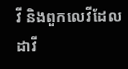វី និងពួកលេវីដែលដាវី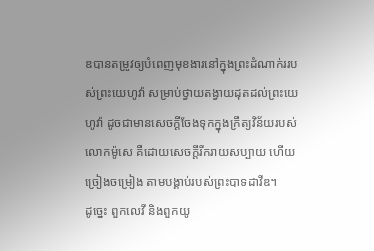ឌបានតម្រូវឲ្យបំពេញមុខងារនៅក្នុងព្រះដំណាក់ររបស់ព្រះយេហូវ៉ា សម្រាប់ថ្វាយតង្វាយដុតដល់ព្រះយេហូវ៉ា ដូចជាមានសេចក្ដីចែងទុកក្នុងក្រឹត្យវិន័យរបស់លោកម៉ូសេ គឺដោយសេចក្ដីរីករាយសប្បាយ ហើយច្រៀងចម្រៀង តាមបង្គាប់របស់ព្រះបាទដាវីឌ។
ដូច្នេះ ពួកលេវី និងពួកយូ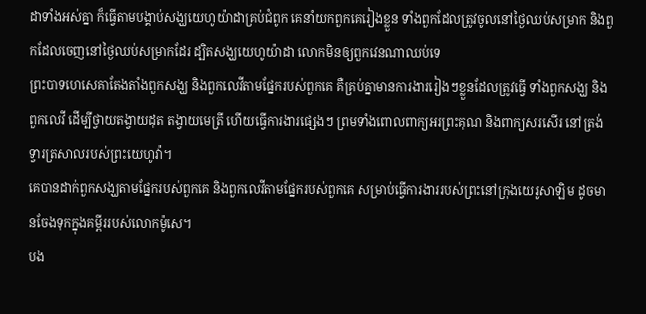ដាទាំងអស់គ្នា ក៏ធ្វើតាមបង្គាប់សង្ឃយេហូយ៉ាដាគ្រប់ជំពូក គេនាំយកពួកគេរៀងខ្លួន ទាំងពួកដែលត្រូវចូលនៅថ្ងៃឈប់សម្រាក និងពួកដែលចេញនៅថ្ងៃឈប់សម្រាកដែរ ដ្បិតសង្ឃយេហូយ៉ាដា លោកមិនឲ្យពួកវេនណាឈប់ទេ
ព្រះបាទហេសេគាតែងតាំងពួកសង្ឃ និងពួកលេវីតាមផ្នែករបស់ពួកគេ គឺគ្រប់គ្នាមានការងាររៀងៗខ្លួនដែលត្រូវធ្វើ ទាំងពួកសង្ឃ និងពួកលេវី ដើម្បីថ្វាយតង្វាយដុត តង្វាយមេត្រី ហើយធ្វើការងារផ្សេងៗ ព្រមទាំងពោលពាក្យអរព្រះគុណ និងពាក្យសរសើរ នៅត្រង់ទ្វារត្រសាលរបស់ព្រះយេហូវ៉ា។
គេបានដាក់ពួកសង្ឃតាមផ្នែករបស់ពួកគេ និងពួកលេវីតាមផែ្នករបស់ពួកគេ សម្រាប់ធ្វើការងាររបស់ព្រះនៅក្រុងយេរូសាឡិម ដូចមានចែងទុកក្នុងគម្ពីររបស់លោកម៉ូសេ។
បង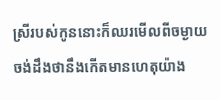ស្រីរបស់កូននោះក៏ឈរមើលពីចម្ងាយ ចង់ដឹងថានឹងកើតមានហេតុយ៉ាង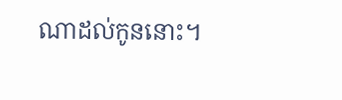ណាដល់កូននោះ។